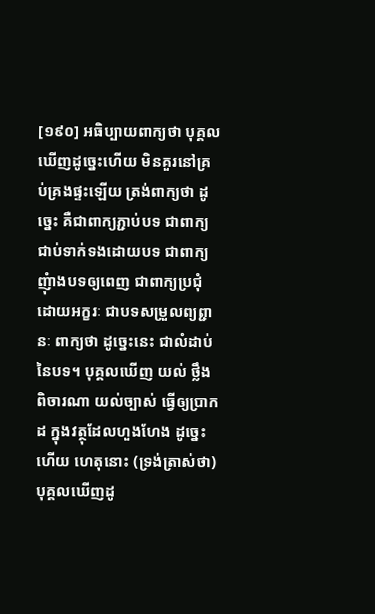[១៩០] អធិប្បាយពាក្យថា បុគ្គលឃើញដូច្នេះហើយ មិនគួរនៅគ្រប់គ្រងផ្ទះឡើយ ត្រង់ពាក្យថា ដូច្នេះ គឺជាពាក្យភ្ជាប់បទ ជាពាក្យជាប់ទាក់ទងដោយបទ ជាពាក្យញុំាងបទឲ្យពេញ ជាពាក្យប្រជុំដោយអក្ខរៈ ជាបទសម្រួលព្យព្ជានៈ ពាក្យថា ដូច្នេះនេះ ជាលំដាប់នៃបទ។ បុគ្គលឃើញ យល់ ថ្លឹង ពិចារណា យល់ច្បាស់ ធ្វើឲ្យបា្រកដ ក្នុងវត្ថុដែលហួងហែង ដូច្នេះហើយ ហេតុនោះ (ទ្រង់ត្រាស់ថា) បុគ្គលឃើញដូ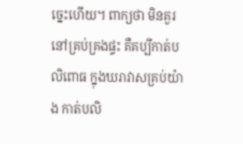ច្នេះហើយ។ ពាក្យថា មិនគួរនៅគ្រប់គ្រងផ្ទះ គឺគប្បីកាត់បលិពោធ ក្នុងឃរាវាសគ្រប់យ៉ាង កាត់បលិ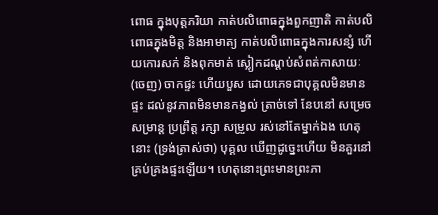ពោធ ក្នុងបុត្តភរិយា កាត់បលិពោធក្នុងពួកញាតិ កាត់បលិពោធក្នុងមិត្ត និងអាមាត្យ កាត់បលិពោធក្នុងការសន្សំ ហើយកោរសក់ និងពុកមាត់ ស្លៀកដណ្តប់សំពត់កាសាយៈ (ចេញ) ចាកផ្ទះ ហើយបួស ដោយភេទជាបុគ្គលមិនមានផ្ទះ ដល់នូវភាពមិនមានកង្វល់ ត្រាច់ទៅ នែបនៅ សម្រេច សម្រាន្ត ប្រព្រឹត្ត រក្សា សម្រួល រស់នៅតែម្នាក់ឯង ហេតុនោះ (ទ្រង់ត្រាស់ថា) បុគ្គល ឃើញដូច្នេះហើយ មិនគួរនៅគ្រប់គ្រងផ្ទះឡើយ។ ហេតុនោះព្រះមានព្រះភា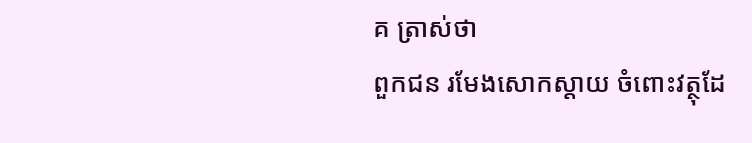គ ត្រាស់ថា
ពួកជន រមែងសោកស្តាយ ចំពោះវត្ថុដែ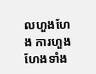លហួងហែង ការហួងហែងទាំង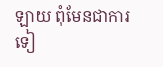ឡាយ ពុំមែនជាការទៀ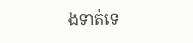ងទាត់ទេ